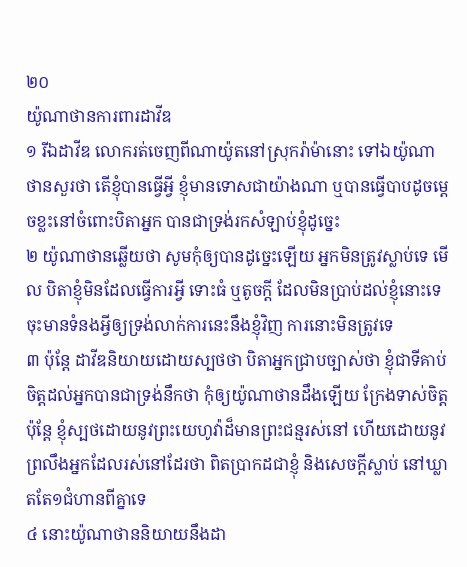២០
យ៉ូណាថានការពារដាវីឌ
១ រីឯដាវីឌ លោករត់ចេញពីណាយ៉ូតនៅស្រុករ៉ាម៉ានោះ ទៅឯយ៉ូណាថានសួរថា តើខ្ញុំបានធ្វើអ្វី ខ្ញុំមានទោសជាយ៉ាងណា ឬបានធ្វើបាបដូចម្តេចខ្លះនៅចំពោះបិតាអ្នក បានជាទ្រង់រកសំឡាប់ខ្ញុំដូច្នេះ
២ យ៉ូណាថានឆ្លើយថា សូមកុំឲ្យបានដូច្នេះឡើយ អ្នកមិនត្រូវស្លាប់ទេ មើល បិតាខ្ញុំមិនដែលធ្វើការអ្វី ទោះធំ ឬតូចក្តី ដែលមិនប្រាប់ដល់ខ្ញុំនោះទេ ចុះមានទំនងអ្វីឲ្យទ្រង់លាក់ការនេះនឹងខ្ញុំវិញ ការនោះមិនត្រូវទេ
៣ ប៉ុន្តែ ដាវីឌនិយាយដោយស្បថថា បិតាអ្នកជ្រាបច្បាស់ថា ខ្ញុំជាទីគាប់ចិត្តដល់អ្នកបានជាទ្រង់នឹកថា កុំឲ្យយ៉ូណាថានដឹងឡើយ ក្រែងទាស់ចិត្ត ប៉ុន្តែ ខ្ញុំស្បថដោយនូវព្រះយេហូវ៉ាដ៏មានព្រះជន្មរស់នៅ ហើយដោយនូវព្រលឹងអ្នកដែលរស់នៅដែរថា ពិតប្រាកដជាខ្ញុំ និងសេចក្តីស្លាប់ នៅឃ្លាតតែ១ជំហានពីគ្នាទេ
៤ នោះយ៉ូណាថាននិយាយនឹងដា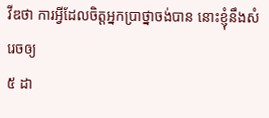វីឌថា ការអ្វីដែលចិត្តអ្នកប្រាថ្នាចង់បាន នោះខ្ញុំនឹងសំរេចឲ្យ
៥ ដា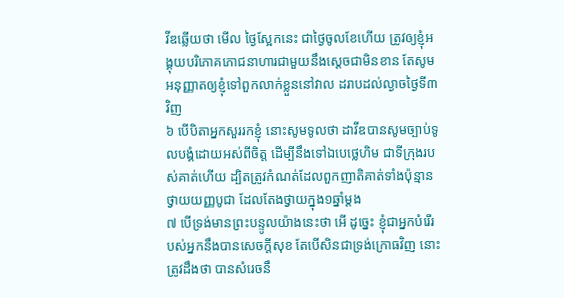វីឌឆ្លើយថា មើល ថ្ងៃស្អែកនេះ ជាថ្ងៃចូលខែហើយ ត្រូវឲ្យខ្ញុំអង្គុយបរិភោគភោជនាហារជាមួយនឹងស្តេចជាមិនខាន តែសូមអនុញ្ញាតឲ្យខ្ញុំទៅពួកលាក់ខ្លួននៅវាល ដរាបដល់ល្ងាចថ្ងៃទី៣វិញ
៦ បើបិតាអ្នកសួររកខ្ញុំ នោះសូមទូលថា ដាវីឌបានសូមច្បាប់ទូលបង្គំដោយអស់ពីចិត្ត ដើម្បីនឹងទៅឯបេថ្លេហិម ជាទីក្រុងរបស់គាត់ហើយ ដ្បិតត្រូវកំណត់ដែលពួកញាតិគាត់ទាំងប៉ុន្មានថ្វាយយញ្ញបូជា ដែលតែងថ្វាយក្នុង១ឆ្នាំម្តង
៧ បើទ្រង់មានព្រះបន្ទូលយ៉ាងនេះថា អើ ដូច្នេះ ខ្ញុំជាអ្នកបំរើរបស់អ្នកនឹងបានសេចក្តីសុខ តែបើសិនជាទ្រង់ក្រោធវិញ នោះត្រូវដឹងថា បានសំរេចនឹ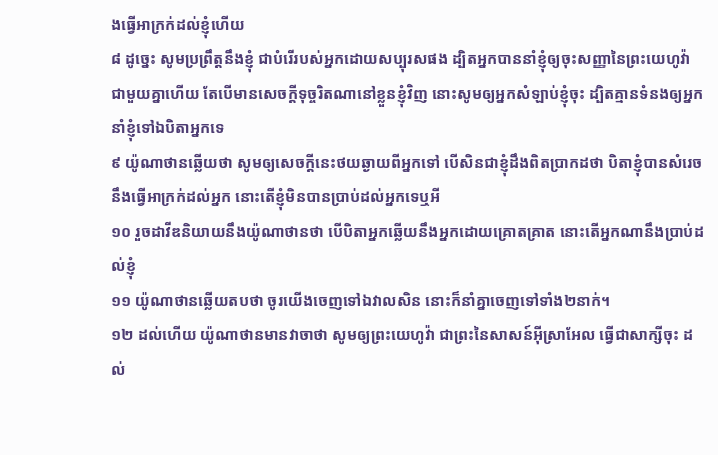ងធ្វើអាក្រក់ដល់ខ្ញុំហើយ
៨ ដូច្នេះ សូមប្រព្រឹត្តនឹងខ្ញុំ ជាបំរើរបស់អ្នកដោយសប្បុរសផង ដ្បិតអ្នកបាននាំខ្ញុំឲ្យចុះសញ្ញានៃព្រះយេហូវ៉ាជាមួយគ្នាហើយ តែបើមានសេចក្តីទុច្ចរិតណានៅខ្លួនខ្ញុំវិញ នោះសូមឲ្យអ្នកសំឡាប់ខ្ញុំចុះ ដ្បិតគ្មានទំនងឲ្យអ្នកនាំខ្ញុំទៅឯបិតាអ្នកទេ
៩ យ៉ូណាថានឆ្លើយថា សូមឲ្យសេចក្តីនេះថយឆ្ងាយពីអ្នកទៅ បើសិនជាខ្ញុំដឹងពិតប្រាកដថា បិតាខ្ញុំបានសំរេចនឹងធ្វើអាក្រក់ដល់អ្នក នោះតើខ្ញុំមិនបានប្រាប់ដល់អ្នកទេឬអី
១០ រួចដាវីឌនិយាយនឹងយ៉ូណាថានថា បើបិតាអ្នកឆ្លើយនឹងអ្នកដោយគ្រោតគ្រាត នោះតើអ្នកណានឹងប្រាប់ដល់ខ្ញុំ
១១ យ៉ូណាថានឆ្លើយតបថា ចូរយើងចេញទៅឯវាលសិន នោះក៏នាំគ្នាចេញទៅទាំង២នាក់។
១២ ដល់ហើយ យ៉ូណាថានមានវាចាថា សូមឲ្យព្រះយេហូវ៉ា ជាព្រះនៃសាសន៍អ៊ីស្រាអែល ធ្វើជាសាក្សីចុះ ដល់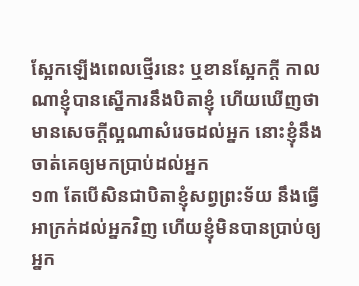ស្អែកឡើងពេលថ្មើរនេះ ឬខានស្អែកក្តី កាលណាខ្ញុំបានស្នើការនឹងបិតាខ្ញុំ ហើយឃើញថា មានសេចក្តីល្អណាសំរេចដល់អ្នក នោះខ្ញុំនឹងចាត់គេឲ្យមកប្រាប់ដល់អ្នក
១៣ តែបើសិនជាបិតាខ្ញុំសព្វព្រះទ័យ នឹងធ្វើអាក្រក់ដល់អ្នកវិញ ហើយខ្ញុំមិនបានប្រាប់ឲ្យអ្នក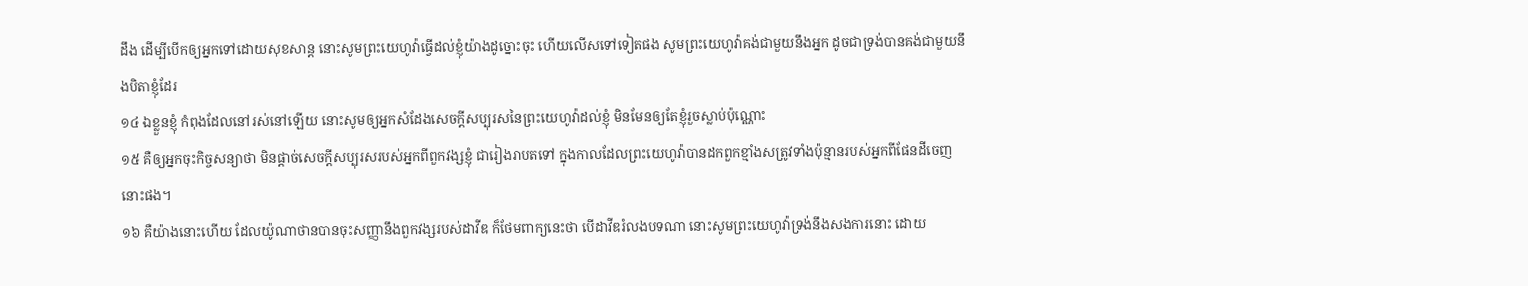ដឹង ដើម្បីបើកឲ្យអ្នកទៅដោយសុខសាន្ត នោះសូមព្រះយេហូវ៉ាធ្វើដល់ខ្ញុំយ៉ាងដូច្នោះចុះ ហើយលើសទៅទៀតផង សូមព្រះយេហូវ៉ាគង់ជាមួយនឹងអ្នក ដូចជាទ្រង់បានគង់ជាមួយនឹងបិតាខ្ញុំដែរ
១៤ ឯខ្លួនខ្ញុំ កំពុងដែលនៅរស់នៅឡើយ នោះសូមឲ្យអ្នកសំដែងសេចក្តីសប្បុរសនៃព្រះយេហូវ៉ាដល់ខ្ញុំ មិនមែនឲ្យតែខ្ញុំរួចស្លាប់ប៉ុណ្ណោះ
១៥ គឺឲ្យអ្នកចុះកិច្ចសន្យាថា មិនផ្តាច់សេចក្តីសប្បុរសរបស់អ្នកពីពួកវង្សខ្ញុំ ជារៀងរាបតទៅ ក្នុងកាលដែលព្រះយេហូវ៉ាបានដកពួកខ្មាំងសត្រូវទាំងប៉ុន្មានរបស់អ្នកពីផែនដីចេញនោះផង។
១៦ គឺយ៉ាងនោះហើយ ដែលយ៉ូណាថានបានចុះសញ្ញានឹងពួកវង្សរបស់ដាវីឌ ក៏ថែមពាក្យនេះថា បើដាវីឌរំលងបទណា នោះសូមព្រះយេហូវ៉ាទ្រង់នឹងសងការនោះ ដោយ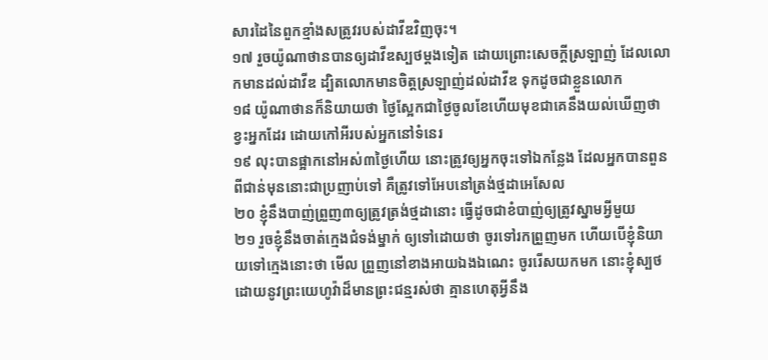សារដៃនៃពួកខ្មាំងសត្រូវរបស់ដាវីឌវិញចុះ។
១៧ រួចយ៉ូណាថានបានឲ្យដាវីឌស្បថម្តងទៀត ដោយព្រោះសេចក្តីស្រឡាញ់ ដែលលោកមានដល់ដាវីឌ ដ្បិតលោកមានចិត្តស្រឡាញ់ដល់ដាវីឌ ទុកដូចជាខ្លួនលោក
១៨ យ៉ូណាថានក៏និយាយថា ថ្ងៃស្អែកជាថ្ងៃចូលខែហើយមុខជាគេនឹងយល់ឃើញថាខ្វះអ្នកដែរ ដោយកៅអីរបស់អ្នកនៅទំនេរ
១៩ លុះបានផ្អាកនៅអស់៣ថ្ងៃហើយ នោះត្រូវឲ្យអ្នកចុះទៅឯកន្លែង ដែលអ្នកបានពួនពីជាន់មុននោះជាប្រញាប់ទៅ គឺត្រូវទៅអែបនៅត្រង់ថ្មដាអេសែល
២០ ខ្ញុំនឹងបាញ់ព្រួញ៣ឲ្យត្រូវត្រង់ថ្មដានោះ ធ្វើដូចជាខំបាញ់ឲ្យត្រូវស្នាមអ្វីមួយ
២១ រួចខ្ញុំនឹងចាត់ក្មេងជំទង់ម្នាក់ ឲ្យទៅដោយថា ចូរទៅរកព្រួញមក ហើយបើខ្ញុំនិយាយទៅក្មេងនោះថា មើល ព្រួញនៅខាងអាយឯងឯណេះ ចូររើសយកមក នោះខ្ញុំស្បថដោយនូវព្រះយេហូវ៉ាដ៏មានព្រះជន្មរស់ថា គ្មានហេតុអ្វីនឹង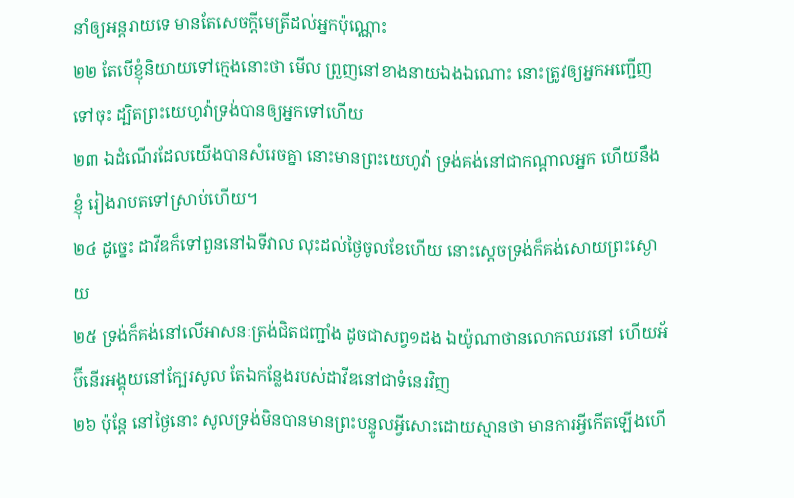នាំឲ្យអន្តរាយទេ មានតែសេចក្តីមេត្រីដល់អ្នកប៉ុណ្ណោះ
២២ តែបើខ្ញុំនិយាយទៅក្មេងនោះថា មើល ព្រួញនៅខាងនាយឯងឯណោះ នោះត្រូវឲ្យអ្នកអញ្ជើញទៅចុះ ដ្បិតព្រះយេហូវ៉ាទ្រង់បានឲ្យអ្នកទៅហើយ
២៣ ឯដំណើរដែលយើងបានសំរេចគ្នា នោះមានព្រះយេហូវ៉ា ទ្រង់គង់នៅជាកណ្តាលអ្នក ហើយនឹងខ្ញុំ រៀងរាបតទៅស្រាប់ហើយ។
២៤ ដូច្នេះ ដាវីឌក៏ទៅពួននៅឯទីវាល លុះដល់ថ្ងៃចូលខែហើយ នោះស្តេចទ្រង់ក៏គង់សោយព្រះស្ងោយ
២៥ ទ្រង់ក៏គង់នៅលើអាសនៈត្រង់ជិតជញ្ជាំង ដូចជាសព្វ១ដង ឯយ៉ូណាថានលោកឈរនៅ ហើយអ័ប៊ីនើរអង្គុយនៅក្បែរសូល តែឯកន្លែងរបស់ដាវីឌនៅជាទំនេរវិញ
២៦ ប៉ុន្តែ នៅថ្ងៃនោះ សូលទ្រង់មិនបានមានព្រះបន្ទូលអ្វីសោះដោយស្មានថា មានការអ្វីកើតឡើងហើ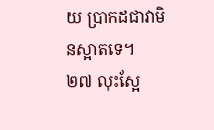យ ប្រាកដជាវាមិនស្អាតទេ។
២៧ លុះស្អែ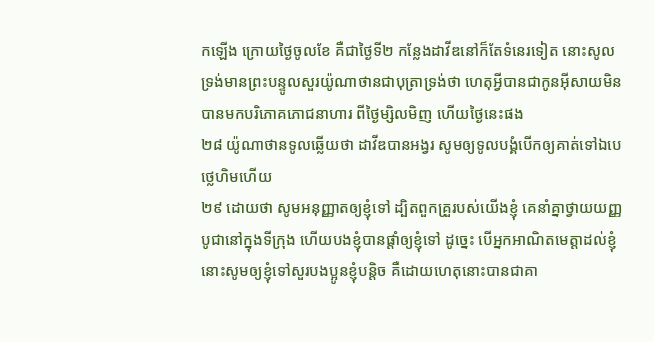កឡើង ក្រោយថ្ងៃចូលខែ គឺជាថ្ងៃទី២ កន្លែងដាវីឌនៅក៏តែទំនេរទៀត នោះសូលទ្រង់មានព្រះបន្ទូលសួរយ៉ូណាថានជាបុត្រាទ្រង់ថា ហេតុអ្វីបានជាកូនអ៊ីសាយមិនបានមកបរិភោគភោជនាហារ ពីថ្ងៃម្សិលមិញ ហើយថ្ងៃនេះផង
២៨ យ៉ូណាថានទូលឆ្លើយថា ដាវីឌបានអង្វរ សូមឲ្យទូលបង្គំបើកឲ្យគាត់ទៅឯបេថ្លេហិមហើយ
២៩ ដោយថា សូមអនុញ្ញាតឲ្យខ្ញុំទៅ ដ្បិតពួកគ្រួរបស់យើងខ្ញុំ គេនាំគ្នាថ្វាយយញ្ញបូជានៅក្នុងទីក្រុង ហើយបងខ្ញុំបានផ្តាំឲ្យខ្ញុំទៅ ដូច្នេះ បើអ្នកអាណិតមេត្តាដល់ខ្ញុំ នោះសូមឲ្យខ្ញុំទៅសួរបងប្អូនខ្ញុំបន្តិច គឺដោយហេតុនោះបានជាគា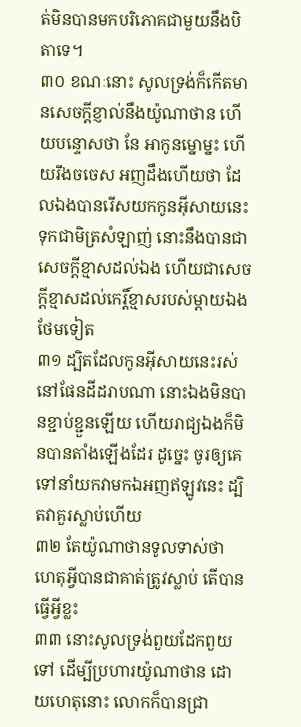ត់មិនបានមកបរិភោគជាមួយនឹងបិតាទេ។
៣០ ខណៈនោះ សូលទ្រង់ក៏កើតមានសេចក្តីខ្ញាល់នឹងយ៉ូណាថាន ហើយបន្ទោសថា នែ អាកូនម្នោម្នះ ហើយរឹងចចេស អញដឹងហើយថា ដែលឯងបានរើសយកកូនអ៊ីសាយនេះ ទុកជាមិត្រសំឡាញ់ នោះនឹងបានជាសេចក្តីខ្មាសដល់ឯង ហើយជាសេចក្តីខ្មាសដល់កេរ្តិ៍ខ្មាសរបស់ម្តាយឯងថែមទៀត
៣១ ដ្បិតដែលកូនអ៊ីសាយនេះរស់នៅផែនដីដរាបណា នោះឯងមិនបានខ្ជាប់ខ្ជួនឡើយ ហើយរាជ្យឯងក៏មិនបានតាំងឡើងដែរ ដូច្នេះ ចូរឲ្យគេទៅនាំយកវាមកឯអញឥឡូវនេះ ដ្បិតវាគួរស្លាប់ហើយ
៣២ តែយ៉ូណាថានទូលទាស់ថា ហេតុអ្វីបានជាគាត់ត្រូវស្លាប់ តើបានធ្វើអ្វីខ្លះ
៣៣ នោះសូលទ្រង់ពួយដែកពួយទៅ ដើម្បីប្រហារយ៉ូណាថាន ដោយហេតុនោះ លោកក៏បានជ្រា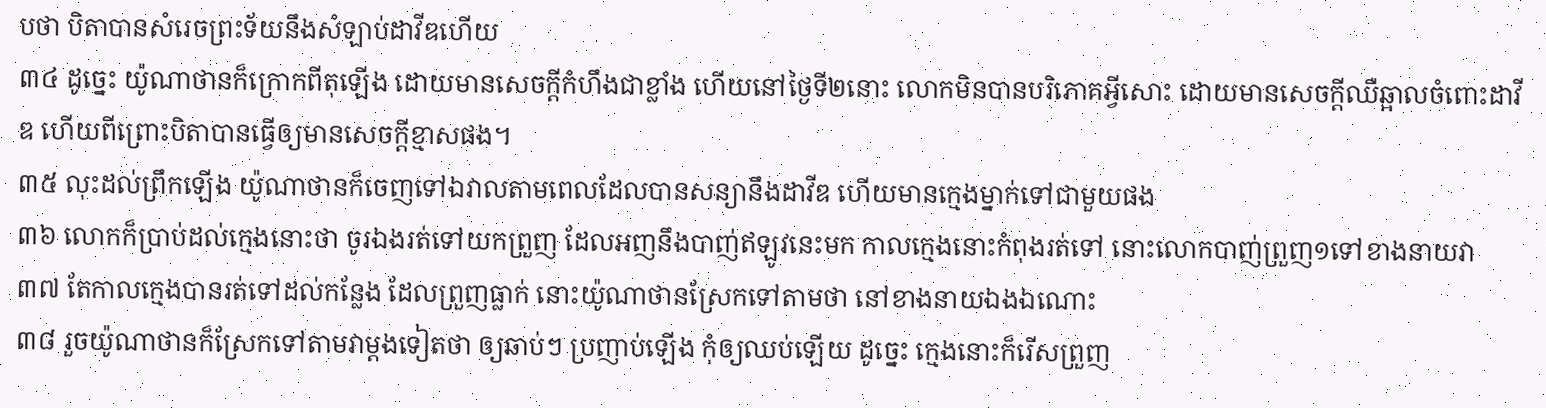បថា បិតាបានសំរេចព្រះទ័យនឹងសំឡាប់ដាវីឌហើយ
៣៤ ដូច្នេះ យ៉ូណាថានក៏ក្រោកពីតុឡើង ដោយមានសេចក្តីកំហឹងជាខ្លាំង ហើយនៅថ្ងៃទី២នោះ លោកមិនបានបរិភោគអ្វីសោះ ដោយមានសេចក្តីឈឺឆ្អាលចំពោះដាវីឌ ហើយពីព្រោះបិតាបានធ្វើឲ្យមានសេចក្តីខ្មាសផង។
៣៥ លុះដល់ព្រឹកឡើង យ៉ូណាថានក៏ចេញទៅឯវាលតាមពេលដែលបានសន្យានឹងដាវីឌ ហើយមានក្មេងម្នាក់ទៅជាមួយផង
៣៦ លោកក៏ប្រាប់ដល់ក្មេងនោះថា ចូរឯងរត់ទៅយកព្រួញ ដែលអញនឹងបាញ់ឥឡូវនេះមក កាលក្មេងនោះកំពុងរត់ទៅ នោះលោកបាញ់ព្រួញ១ទៅខាងនាយវា
៣៧ តែកាលក្មេងបានរត់ទៅដល់កន្លែង ដែលព្រួញធ្លាក់ នោះយ៉ូណាថានស្រែកទៅតាមថា នៅខាងនាយឯងឯណោះ
៣៨ រួចយ៉ូណាថានក៏ស្រែកទៅតាមវាម្តងទៀតថា ឲ្យឆាប់ៗ ប្រញាប់ឡើង កុំឲ្យឈប់ឡើយ ដូច្នេះ ក្មេងនោះក៏រើសព្រួញ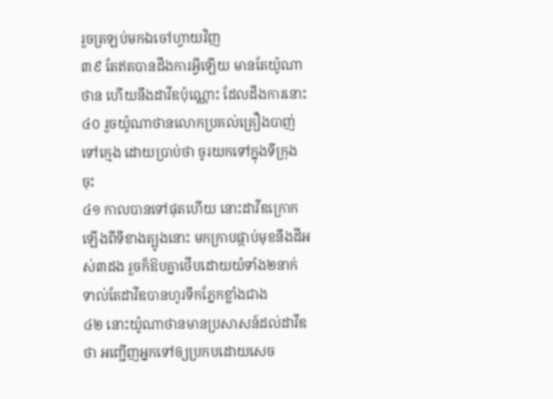រួចត្រឡប់មកឯចៅហ្វាយវិញ
៣៩ តែឥតបានដឹងការអ្វីឡើយ មានតែយ៉ូណាថាន ហើយនឹងដាវីឌប៉ុណ្ណោះ ដែលដឹងការនោះ
៤០ រួចយ៉ូណាថានលោកប្រគល់គ្រឿងបាញ់ទៅក្មេង ដោយប្រាប់ថា ចូរយកទៅក្នុងទីក្រុងចុះ
៤១ កាលបានទៅផុតហើយ នោះដាវីឌក្រោកឡើងពីទីខាងត្បូងនោះ មកក្រាបផ្កាប់មុខនឹងដីអស់៣ដង រួចក៏ឱបគ្នាថើបដោយយំទាំង២នាក់ ទាល់តែដាវីឌបានហូរទឹកភ្នែកខ្លាំងជាង
៤២ នោះយ៉ូណាថានមានប្រសាសន៍ដល់ដាវីឌថា អញ្ជើញអ្នកទៅឲ្យប្រកបដោយសេច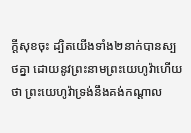ក្តីសុខចុះ ដ្បិតយើងទាំង២នាក់បានស្បថគ្នា ដោយនូវព្រះនាមព្រះយេហូវ៉ាហើយ ថា ព្រះយេហូវ៉ាទ្រង់នឹងគង់កណ្តាល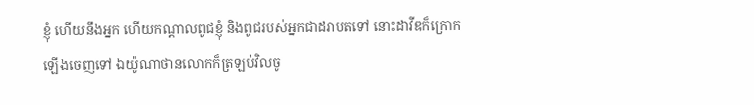ខ្ញុំ ហើយនឹងអ្នក ហើយកណ្តាលពូជខ្ញុំ និងពូជរបស់អ្នកជាដរាបតទៅ នោះដាវីឌក៏ក្រោកឡើងចេញទៅ ឯយ៉ូណាថានលោកក៏ត្រឡប់វិលចូ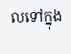លទៅក្នុង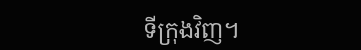ទីក្រុងវិញ។